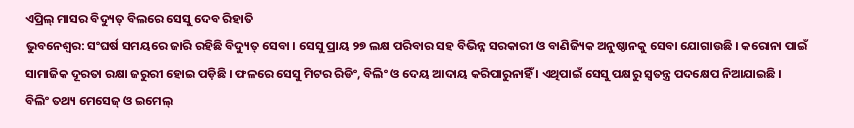ଏପ୍ରିଲ୍ ମାସର ବିଦ୍ୟୁତ୍ ବିଲରେ ସେସୁ ଦେବ ରିହାତି
ଭୁବନେଶ୍ୱର: ସଂଘର୍ଷ ସମୟରେ ଜାରି ରହିଛି ବିଦ୍ୟୁତ୍ ସେବା । ସେସୁ ପ୍ରାୟ ୨୭ ଲକ୍ଷ ପରିବାର ସହ ବିଭିନ୍ନ ସରକାରୀ ଓ ବାଣିଜ୍ୟିକ ଅନୁଷ୍ଠାନକୁ ସେବା ଯୋଗାଉଛି । କରୋନା ପାଇଁ ସାମାଜିକ ଦୂରତା ରକ୍ଷା ଜରୁରୀ ହୋଇ ପଡ଼ିଛି । ଫଳରେ ସେସୁ ମିଟର ରିଡିଂ, ବିଲିଂ ଓ ଦେୟ ଆଦାୟ କରିପାରୁନାହିଁ । ଏଥିପାଇଁ ସେସୁ ପକ୍ଷରୁ ସ୍ୱତନ୍ତ୍ର ପଦକ୍ଷେପ ନିଆଯାଇଛି ।
ବିଲିଂ ତଥ୍ୟ ମେସେଜ୍ ଓ ଇମେଲ୍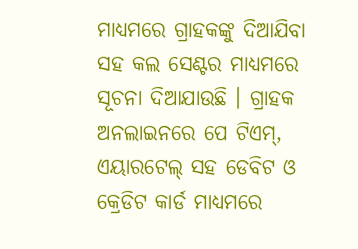ମାଧ୍ୟମରେ ଗ୍ରାହକଙ୍କୁ ଦିଆଯିବା ସହ କଲ ସେଣ୍ଟର ମାଧ୍ୟମରେ ସୂଚନା ଦିଆଯାଉଛି । ଗ୍ରାହକ ଅନଲାଇନରେ ପେ ଟିଏମ୍, ଏୟାରଟେଲ୍ ସହ ଡେବିଟ ଓ କ୍ରେଡିଟ କାର୍ଡ ମାଧ୍ୟମରେ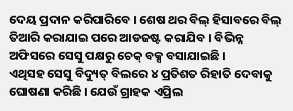ଦେୟ ପ୍ରଦାନ କରିପାରିବେ । ଶେଷ ଥର ବିଲ୍ ହିସାବରେ ବିଲ୍ ତିଆରି କରାଯାଇ ପରେ ଆଡଜଷ୍ଟ କରାଯିବ । ବିଭିନ୍ନ ଅଫିସରେ ସେସୁ ପକ୍ଷରୁ ଚେକ୍ ବକ୍ସ ବସାଯାଇଛି ।
ଏଥିସହ ସେସୁ ବିଦ୍ୟୁତ୍ ବିଲରେ ୪ ପ୍ରତିଶତ ରିହାତି ଦେବାକୁ ଘୋଷଣା କରିଛି । ଯେଉଁ ଗ୍ରାହକ ଏପ୍ରିଲ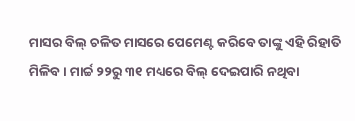ମାସର ବିଲ୍ ଚଳିତ ମାସରେ ପେମେଣ୍ଟ କରିବେ ତାଙ୍କୁ ଏହି ରିହାତି ମିଳିବ । ମାର୍ଚ୍ଚ ୨୨ରୁ ୩୧ ମଧ୍ୟରେ ବିଲ୍ ଦେଇପାରି ନଥିବା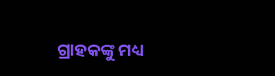ଗ୍ରାହକଙ୍କୁ ମଧ୍ୟ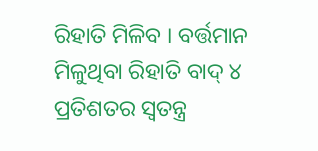ରିହାତି ମିଳିବ । ବର୍ତ୍ତମାନ ମିଳୁଥିବା ରିହାତି ବାଦ୍ ୪ ପ୍ରତିଶତର ସ୍ୱତନ୍ତ୍ର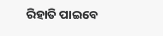ରିହାତି ପାଇବେ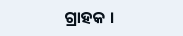ଗ୍ରାହକ ।